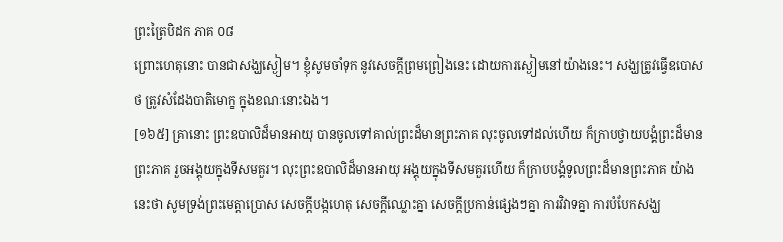ព្រះត្រៃបិដក ភាគ ០៨
ព្រោះហេតុនោះ បានជាសង្ឃស្ងៀម។ ខ្ញុំសូមចាំទុក នូវសេចក្តីព្រមព្រៀងនេះ ដោយការស្ងៀមនៅយ៉ាងនេះ។ សង្ឃត្រូវធ្វើឧបោសថ ត្រូវសំដែងបាតិមោក្ខ ក្នុងខណៈនោះឯង។
[១៦៥] គ្រានោះ ព្រះឧបាលិដ៏មានអាយុ បានចូលទៅគាល់ព្រះដ៏មានព្រះភាគ លុះចូលទៅដល់ហើយ ក៏ក្រាបថ្វាយបង្គំព្រះដ៏មានព្រះភាគ រួចអង្គុយក្នុងទីសមគួរ។ លុះព្រះឧបាលិដ៏មានអាយុ អង្គុយក្នុងទីសមគួរហើយ ក៏ក្រាបបង្គំទូលព្រះដ៏មានព្រះភាគ យ៉ាងនេះថា សូមទ្រង់ព្រះមេត្តាប្រោស សេចក្តីបង្កហេតុ សេចក្តីឈ្លោះគ្នា សេចក្តីប្រកាន់ផ្សេងៗគ្នា ការវិវាទគ្នា ការបំបែកសង្ឃ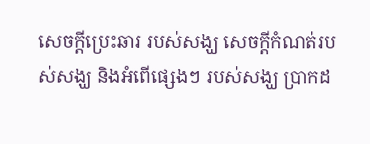សេចក្តីប្រេះឆារ របស់សង្ឃ សេចក្តីកំណត់របស់សង្ឃ និងអំពើផ្សេងៗ របស់សង្ឃ ប្រាកដ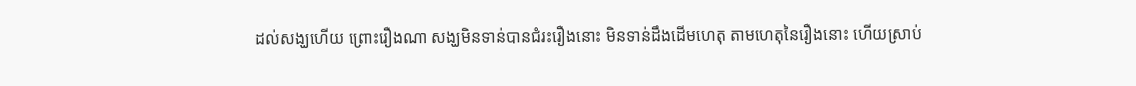ដល់សង្ឃហើយ ព្រោះរឿងណា សង្ឃមិនទាន់បានជំរះរឿងនោះ មិនទាន់ដឹងដើមហេតុ តាមហេតុនៃរឿងនោះ ហើយស្រាប់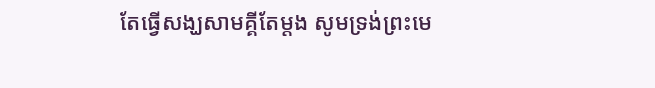តែធ្វើសង្ឃសាមគ្គីតែម្តង សូមទ្រង់ព្រះមេ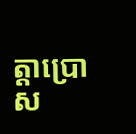ត្តាប្រោស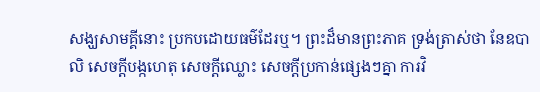សង្ឃសាមគ្គីនោះ ប្រកបដោយធម៌ដែរឬ។ ព្រះដ៏មានព្រះភាគ ទ្រង់ត្រាស់ថា នែឧបាលិ សេចក្តីបង្កហេតុ សេចក្តីឈ្លោះ សេចក្តីប្រកាន់ផ្សេងៗគ្នា ការវិ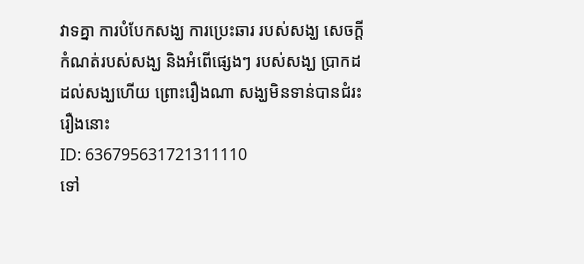វាទគ្នា ការបំបែកសង្ឃ ការប្រេះឆារ របស់សង្ឃ សេចក្តីកំណត់របស់សង្ឃ និងអំពើផ្សេងៗ របស់សង្ឃ ប្រាកដដល់សង្ឃហើយ ព្រោះរឿងណា សង្ឃមិនទាន់បានជំរះរឿងនោះ
ID: 636795631721311110
ទៅ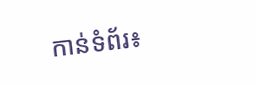កាន់ទំព័រ៖